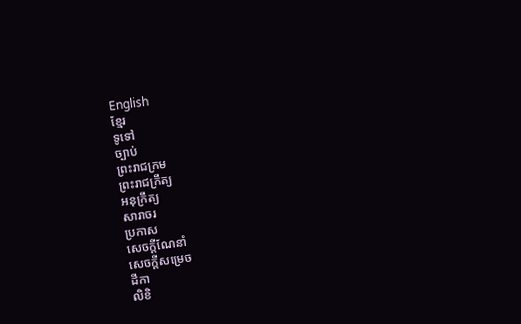English
ខ្មែរ
ទូទៅ
ច្បាប់
ព្រះរាជក្រម
ព្រះរាជក្រឹត្យ
អនុក្រឹត្យ
សារាចរ
ប្រកាស
សេចក្ដីណែនាំ
សេចក្ដីសម្រេច
ដីកា
លិខិ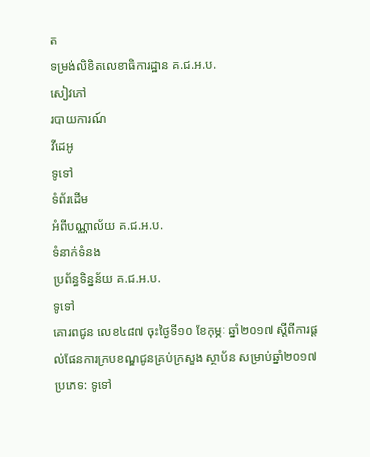ត
ទម្រង់លិខិតលេខាធិការដ្ឋាន គ.ជ.អ.ប.
សៀវភៅ
របាយការណ៍
វីដេអូ
ទូទៅ
ទំព័រដើម
អំពីបណ្ណាល័យ គ.ជ.អ.ប.
ទំនាក់ទំនង
ប្រព័ន្ធទិន្នន័យ គ.ជ.អ.ប.
ទូទៅ
គោរពជូន លេខ៤៨៧ ចុះថ្ងៃទី១០ ខែកុម្ភៈ ឆ្នាំ២០១៧ ស្ដីពីការផ្ដល់ផែនការក្របខណ្ឌជូនគ្រប់ក្រសួង ស្ថាប័ន សម្រាប់ឆ្នាំ២០១៧
ប្រភេទ: ទូទៅ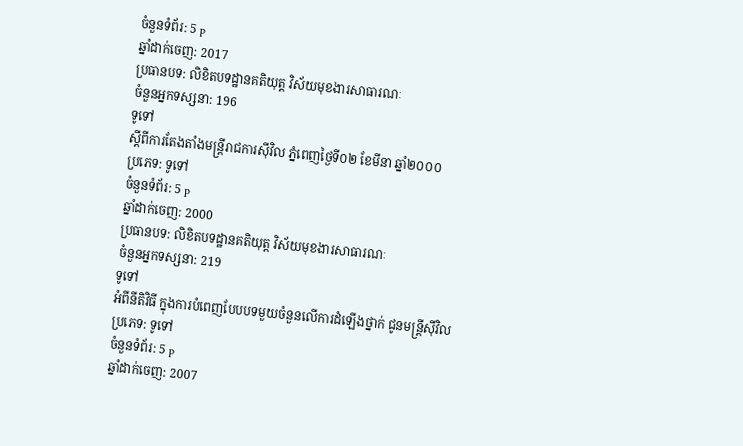ចំនួនទំព័រ: 5 p
ឆ្នាំដាក់ចេញ: 2017
ប្រធានបទ: លិខិតបទដ្ឋានគតិយុត្ត វិស័យមុខងារសាធារណៈ
ចំនួនអ្នកទស្សនា: 196
ទូទៅ
ស្ដីពីការតែងតាំងមន្ត្រីរាជការសុីវិល ភ្នំពេញថ្ងៃទី០២ ខែមីនា ឆ្នាំ២០០០
ប្រភេទ: ទូទៅ
ចំនួនទំព័រ: 5 p
ឆ្នាំដាក់ចេញ: 2000
ប្រធានបទ: លិខិតបទដ្ឋានគតិយុត្ត វិស័យមុខងារសាធារណៈ
ចំនួនអ្នកទស្សនា: 219
ទូទៅ
អំពីនីតិវិធី ក្នុងការបំពេញបែបបទមួយចំនួនលើការដំឡើងថ្នាក់ ជូនមន្ត្រីសុីវិល
ប្រភេទ: ទូទៅ
ចំនួនទំព័រ: 5 p
ឆ្នាំដាក់ចេញ: 2007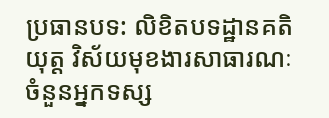ប្រធានបទ: លិខិតបទដ្ឋានគតិយុត្ត វិស័យមុខងារសាធារណៈ
ចំនួនអ្នកទស្ស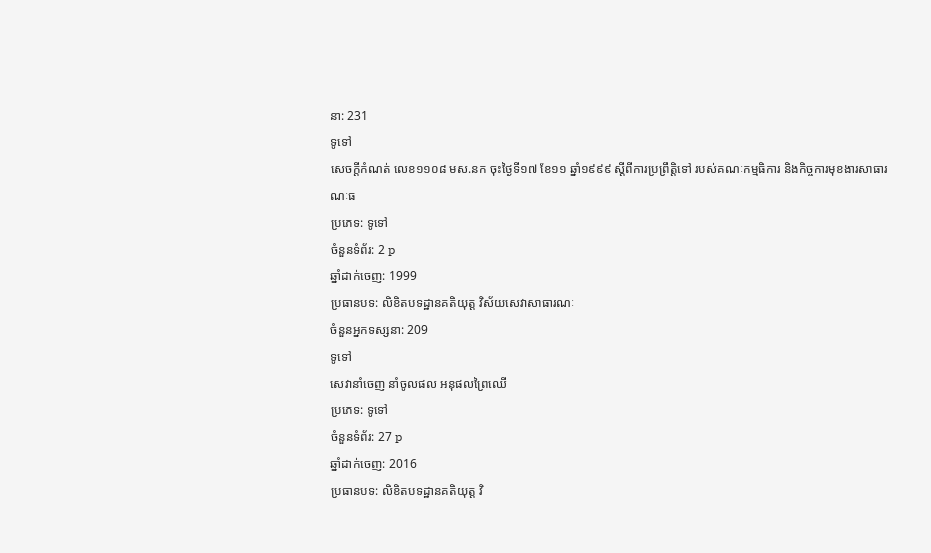នា: 231
ទូទៅ
សេចក្ដីកំណត់ លេខ១១០៨ មស.នក ចុះថ្ងៃទី១៧ ខែ១១ ឆ្នាំ១៩៩៩ ស្ដីពីការប្រព្រឹត្តិទៅ របស់គណៈកម្មធិការ និងកិច្ចការមុខងារសាធារណៈធ
ប្រភេទ: ទូទៅ
ចំនួនទំព័រ: 2 p
ឆ្នាំដាក់ចេញ: 1999
ប្រធានបទ: លិខិតបទដ្ឋានគតិយុត្ត វិស័យសេវាសាធារណៈ
ចំនួនអ្នកទស្សនា: 209
ទូទៅ
សេវានាំចេញ នាំចូលផល អនុផលព្រៃឈើ
ប្រភេទ: ទូទៅ
ចំនួនទំព័រ: 27 p
ឆ្នាំដាក់ចេញ: 2016
ប្រធានបទ: លិខិតបទដ្ឋានគតិយុត្ត វិ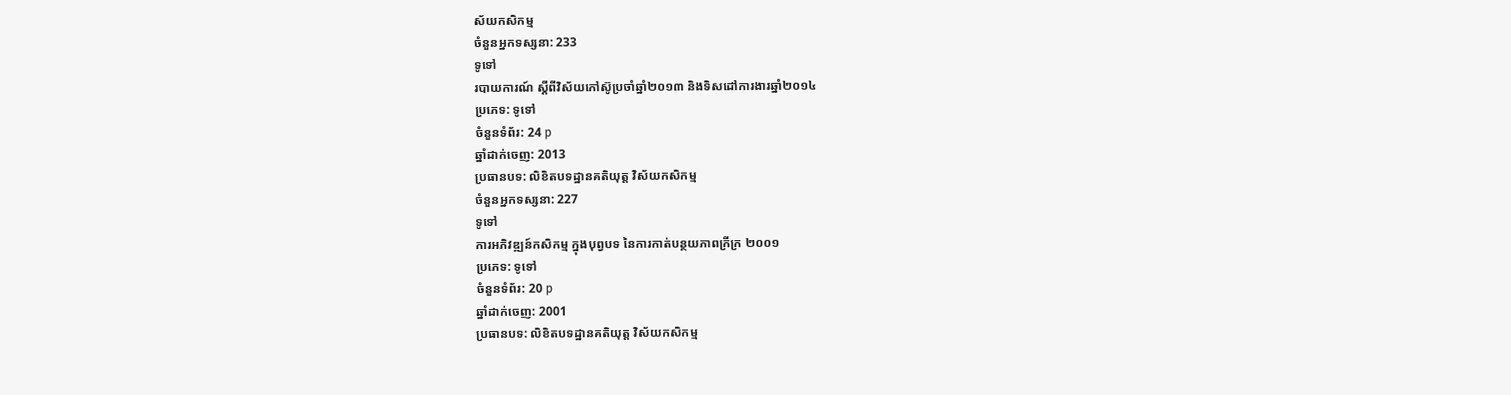ស័យកសិកម្ម
ចំនួនអ្នកទស្សនា: 233
ទូទៅ
របាយការណ៍ ស្ដីពីវិស័យកៅស៊ូប្រចាំឆ្នាំ២០១៣ និងទិសដៅការងារឆ្នាំ២០១៤
ប្រភេទ: ទូទៅ
ចំនួនទំព័រ: 24 p
ឆ្នាំដាក់ចេញ: 2013
ប្រធានបទ: លិខិតបទដ្ឋានគតិយុត្ត វិស័យកសិកម្ម
ចំនួនអ្នកទស្សនា: 227
ទូទៅ
ការអភិវឌ្ឍន៍កសិកម្ម ក្នុងបុព្វបទ នៃការកាត់បន្ថយភាពក្រីក្រ ២០០១
ប្រភេទ: ទូទៅ
ចំនួនទំព័រ: 20 p
ឆ្នាំដាក់ចេញ: 2001
ប្រធានបទ: លិខិតបទដ្ឋានគតិយុត្ត វិស័យកសិកម្ម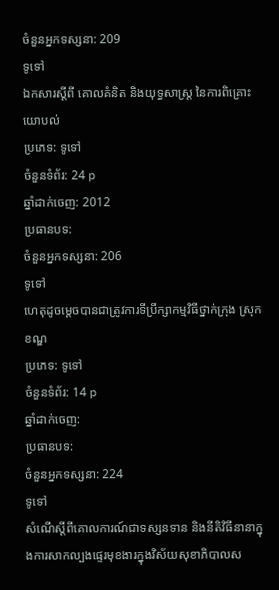ចំនួនអ្នកទស្សនា: 209
ទូទៅ
ឯកសារស្តីពី គោលគំនិត និងយុទ្ធសាស្រ្ត នៃការពិគ្រោះយោបល់
ប្រភេទ: ទូទៅ
ចំនួនទំព័រ: 24 p
ឆ្នាំដាក់ចេញ: 2012
ប្រធានបទ:
ចំនួនអ្នកទស្សនា: 206
ទូទៅ
ហេតុដូចម្តេចបានជាត្រូវការទីប្រឹក្សាកម្មវិធីថ្នាក់ក្រុង ស្រុក ខណ្ឌ
ប្រភេទ: ទូទៅ
ចំនួនទំព័រ: 14 p
ឆ្នាំដាក់ចេញ:
ប្រធានបទ:
ចំនួនអ្នកទស្សនា: 224
ទូទៅ
សំណើស្តីពីគោលការណ៍ជាទស្សនទាន និងនីតិវិធីនានាក្នុងការសាកល្បងផ្ទេរមុខងារក្នុងវិស័យសុខាភិបាលស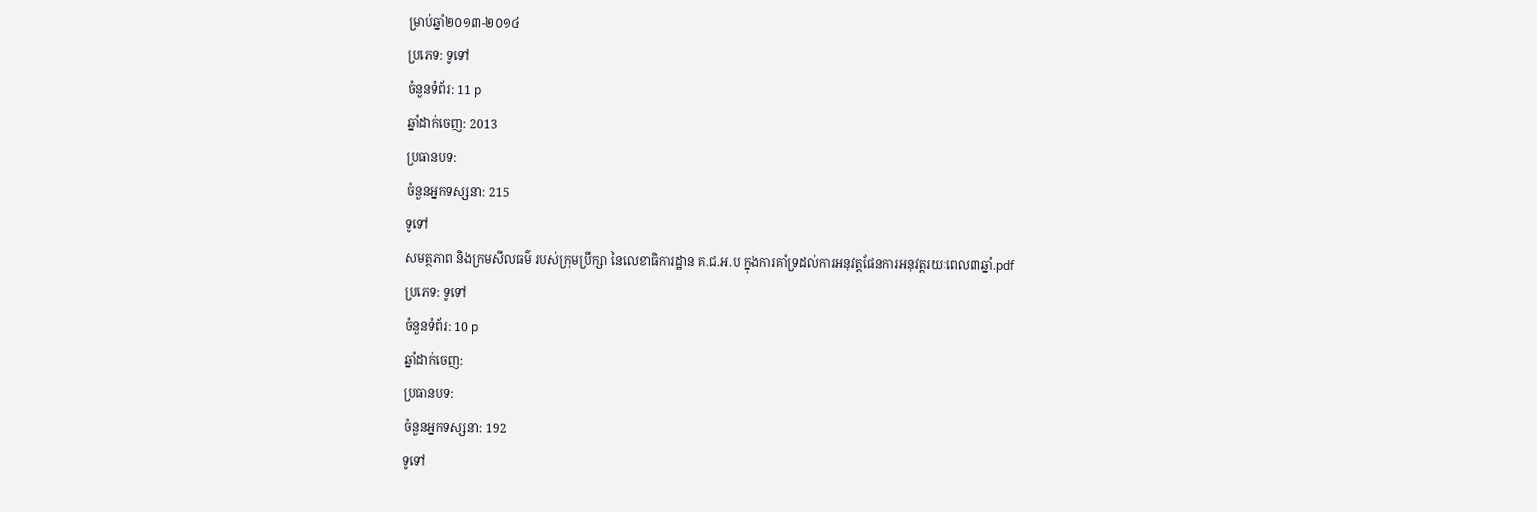ម្រាប់ឆ្នាំ២០១៣-២០១៤
ប្រភេទ: ទូទៅ
ចំនួនទំព័រ: 11 p
ឆ្នាំដាក់ចេញ: 2013
ប្រធានបទ:
ចំនួនអ្នកទស្សនា: 215
ទូទៅ
សមត្ថភាព និងក្រមសីលធម៌ របស់ក្រុមប្រឹក្សា នៃលេខាធិការដ្ឋាន គ.ជ.អ.ប ក្នុងការគាំទ្រដល់ការអនុវត្តផែនការអនុវត្តរយៈពេល៣ឆ្នាំ.pdf
ប្រភេទ: ទូទៅ
ចំនួនទំព័រ: 10 p
ឆ្នាំដាក់ចេញ:
ប្រធានបទ:
ចំនួនអ្នកទស្សនា: 192
ទូទៅ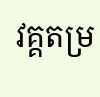វគ្គតម្រ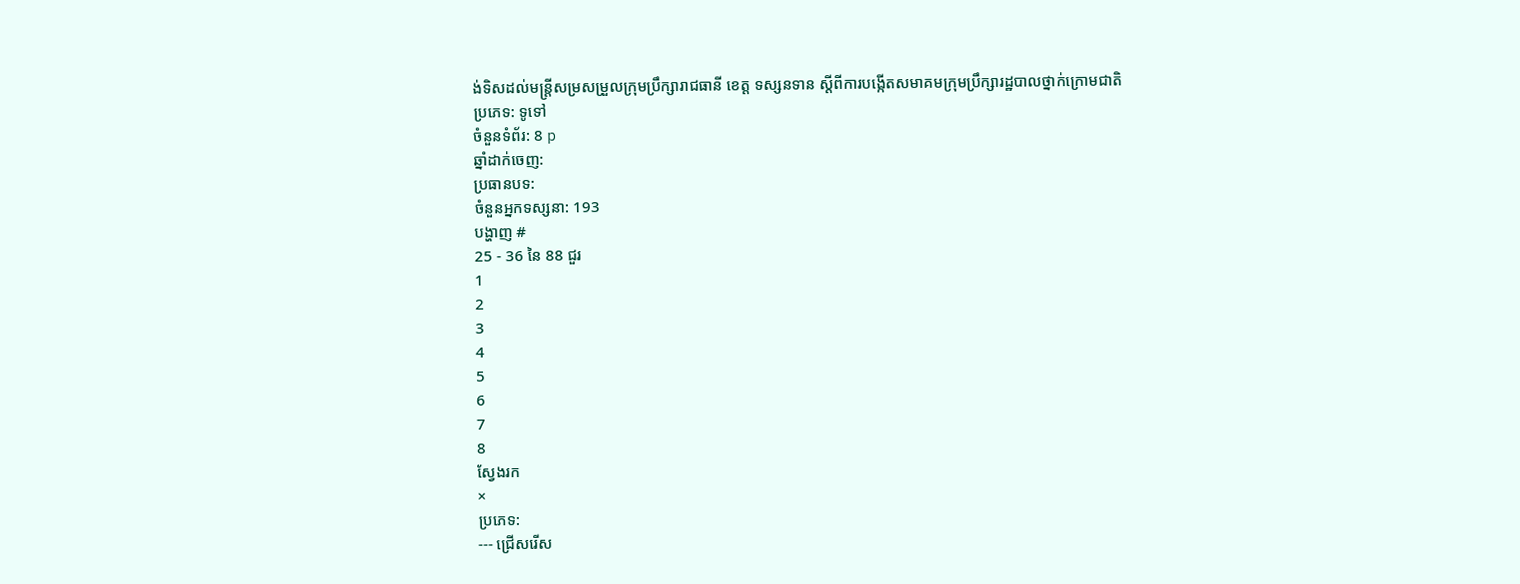ង់ទិសដល់មន្រ្តីសម្រសម្រួលក្រុមប្រឹក្សារាជធានី ខេត្ត ទស្សនទាន ស្តីពីការបង្កើតសមាគមក្រុមប្រឹក្សារដ្ឋបាលថ្នាក់ក្រោមជាតិ
ប្រភេទ: ទូទៅ
ចំនួនទំព័រ: 8 p
ឆ្នាំដាក់ចេញ:
ប្រធានបទ:
ចំនួនអ្នកទស្សនា: 193
បង្ហាញ #
25 - 36 នៃ 88 ជួរ
1
2
3
4
5
6
7
8
ស្វែងរក
×
ប្រភេទ:
--- ជ្រើសរើស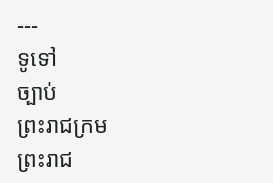---
ទូទៅ
ច្បាប់
ព្រះរាជក្រម
ព្រះរាជ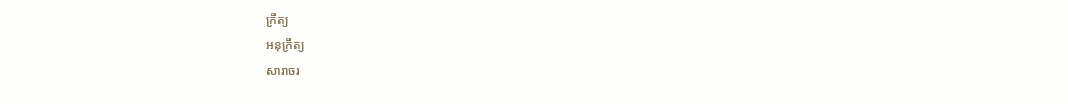ក្រឹត្យ
អនុក្រឹត្យ
សារាចរ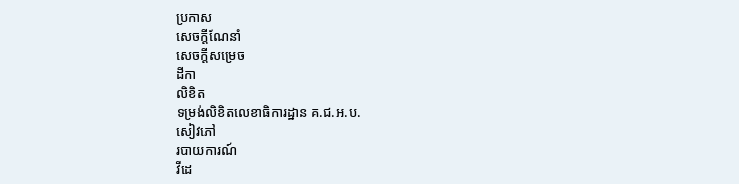ប្រកាស
សេចក្ដីណែនាំ
សេចក្ដីសម្រេច
ដីកា
លិខិត
ទម្រង់លិខិតលេខាធិការដ្ឋាន គ.ជ.អ.ប.
សៀវភៅ
របាយការណ៍
វីដេ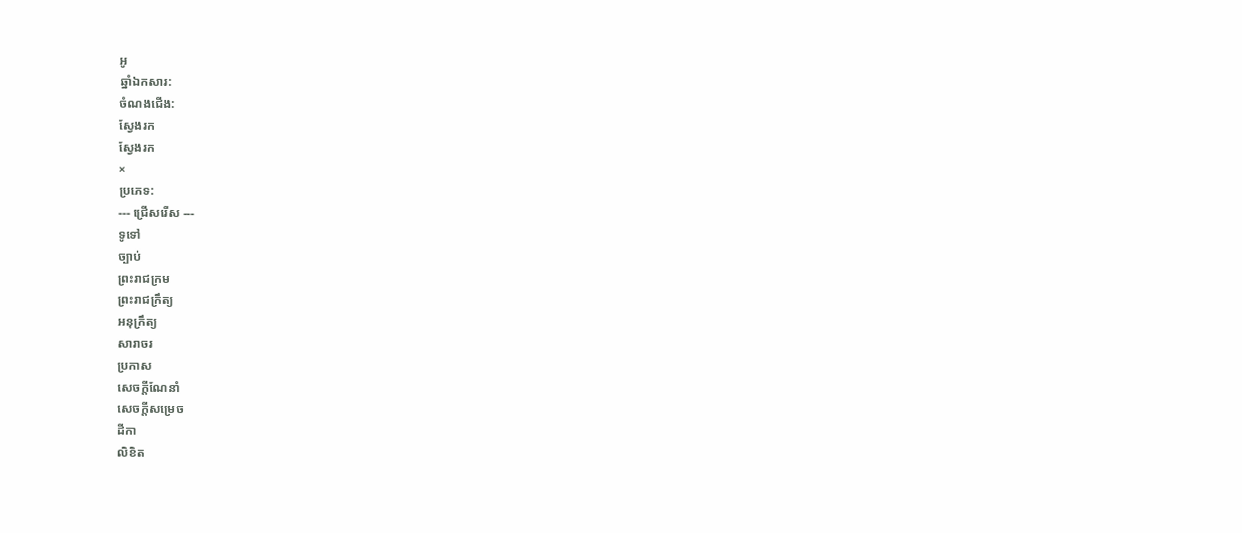អូ
ឆ្នាំឯកសារ:
ចំណងជើង:
ស្វែងរក
ស្វែងរក
×
ប្រភេទ:
--- ជ្រើសរើស ---
ទូទៅ
ច្បាប់
ព្រះរាជក្រម
ព្រះរាជក្រឹត្យ
អនុក្រឹត្យ
សារាចរ
ប្រកាស
សេចក្ដីណែនាំ
សេចក្ដីសម្រេច
ដីកា
លិខិត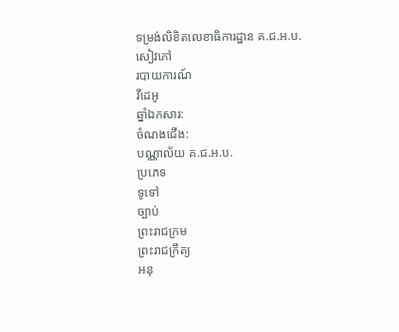ទម្រង់លិខិតលេខាធិការដ្ឋាន គ.ជ.អ.ប.
សៀវភៅ
របាយការណ៍
វីដេអូ
ឆ្នាំឯកសារ:
ចំណងជើង:
បណ្ណាល័យ គ.ជ.អ.ប.
ប្រភេទ
ទូទៅ
ច្បាប់
ព្រះរាជក្រម
ព្រះរាជក្រឹត្យ
អនុ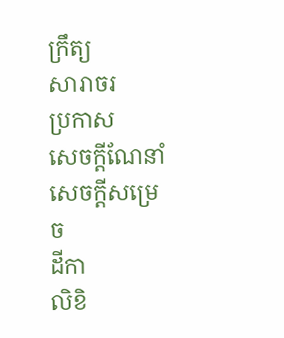ក្រឹត្យ
សារាចរ
ប្រកាស
សេចក្ដីណែនាំ
សេចក្ដីសម្រេច
ដីកា
លិខិ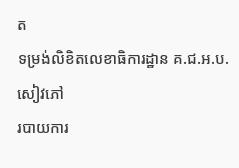ត
ទម្រង់លិខិតលេខាធិការដ្ឋាន គ.ជ.អ.ប.
សៀវភៅ
របាយការ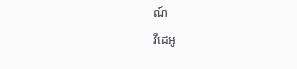ណ៍
វីដេអូ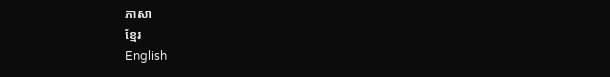ភាសា
ខ្មែរ
English